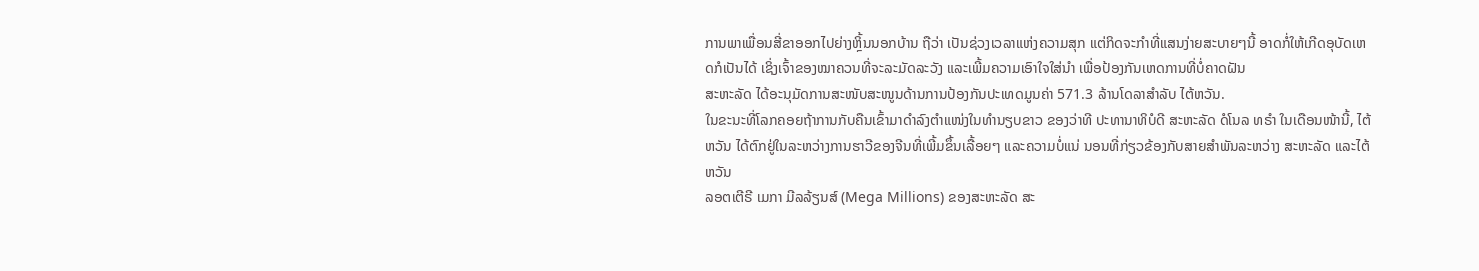ການພາເພື່ອນສີ່ຂາອອກໄປຍ່າງຫຼິ້ນນອກບ້ານ ຖືວ່າ ເປັນຊ່ວງເວລາແຫ່ງຄວາມສຸກ ແຕ່ກິດຈະກຳທີ່ແສນງ່າຍສະບາຍໆນີ້ ອາດກໍ່ໃຫ້ເກີດອຸບັດເຫດກໍເປັນໄດ້ ເຊິ່ງເຈົ້າຂອງໝາຄວນທີ່ຈະລະມັດລະວັງ ແລະເພີ້ມຄວາມເອົາໃຈໃສ່ນຳ ເພື່ອປ້ອງກັນເຫດການທີ່ບໍ່ຄາດຝັນ
ສະຫະລັດ ໄດ້ອະນຸມັດການສະໜັບສະໜູນດ້ານການປ້ອງກັນປະເທດມູນຄ່າ 571.3 ລ້ານໂດລາສຳລັບ ໄຕ້ຫວັນ.
ໃນຂະນະທີ່ໂລກຄອຍຖ້າການກັບຄືນເຂົ້າມາດຳລົງຕຳແໜ່ງໃນທຳນຽບຂາວ ຂອງວ່າທີ ປະທານາທິບໍດີ ສະຫະລັດ ດໍໂນລ ທຣຳ ໃນເດືອນໜ້ານີ້, ໄຕ້ຫວັນ ໄດ້ຕົກຢູ່ໃນລະຫວ່າງການຮາວີຂອງຈີນທີ່ເພີ້ມຂຶ້ນເລື້ອຍໆ ແລະຄວາມບໍ່ແນ່ ນອນທີ່ກ່ຽວຂ້ອງກັບສາຍສຳພັນລະຫວ່າງ ສະຫະລັດ ແລະໄຕ້ຫວັນ
ລອຕເຕີຣີ ເມກາ ມີລລ້ຽນສ໌ (Mega Millions) ຂອງສະຫະລັດ ສະ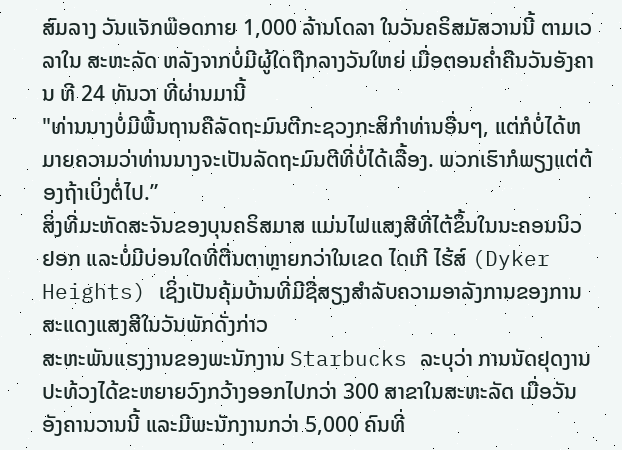ສົມລາງ ວັນແຈັກພ໊ອດກາຍ 1,000 ລ້ານໂດລາ ໃນວັນຄຣິສມັສວານນີ້ ຕາມເວລາໃນ ສະຫະລັດ ຫລັງຈາກບໍ່ມີຜູ້ໃດຖືກລາງວັນໃຫຍ່ ເມື່ອຕອນຄ່ຳຄືນວັນອັງຄານ ທີ 24 ທັນວາ ທີ່ຜ່ານມານີ້
"ທ່ານນາງບໍ່ມີພື້ນຖານຄືລັດຖະມົນຕີກະຊວງກະສິກຳທ່ານອື່ນໆ, ແຕ່ກໍບໍ່ໄດ້ຫມາຍຄວາມວ່າທ່ານນາງຈະເປັນລັດຖະມົນຕີທີ່ບໍ່ໄດ້ເລື້ອງ. ພວກເຮົາກໍພຽງແຕ່ຕ້ອງຖ້າເບິ່ງຕໍ່ໄປ.”
ສິ່ງທີ່ມະຫັດສະຈັນຂອງບຸນຄຣິສມາສ ແມ່ນໄຟແສງສີທີ່ໄຕ້ຂຶ້ນໃນນະຄອນນິວຢອກ ແລະບໍ່ມີບ່ອນໃດທີ່ຕື່ນຕາຫຼາຍກວ່າໃນເຂດ ໄດເກີ ໄຮ້ສ໌ (Dyker Heights) ເຊິ່ງເປັນຄຸ້ມບ້ານທີ່ມີຊື່ສຽງສຳລັບຄວາມອາລັງການຂອງການສະແດງແສງສີໃນວັນພັກດັ່ງກ່າວ
ສະຫະພັນແຮງງານຂອງພະນັກງານ Starbucks ລະບຸວ່າ ການນັດຢຸດງານ ປະທ້ວງໄດ້ຂະຫຍາຍວົງກວ້າງອອກໄປກວ່າ 300 ສາຂາໃນສະຫະລັດ ເມື່ອວັນອັງຄານວານນີ້ ແລະມີພະນັກງານກວ່າ 5,000 ຄົນທີ່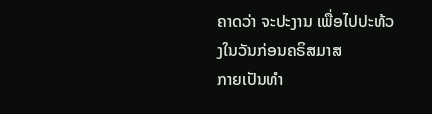ຄາດວ່າ ຈະປະງານ ເພື່ອໄປປະທ້ວງໃນວັນກ່ອນຄຣິສມາສ
ກາຍເປັນທຳ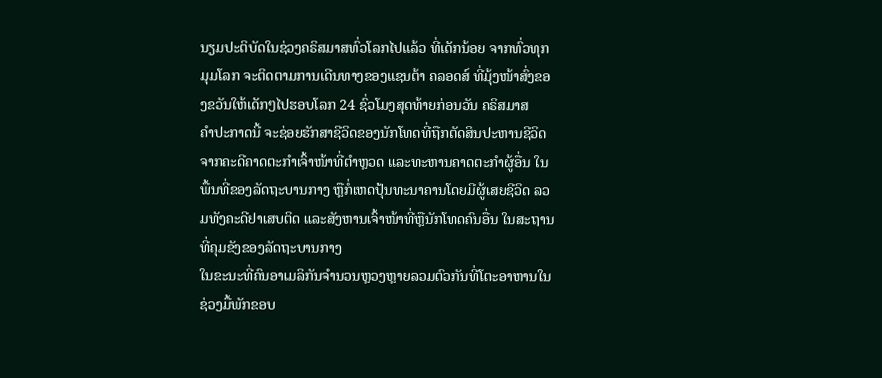ນຽມປະຕິບັດໃນຊ່ວງຄຣິສມາສທົ່ວໂລກໄປແລ້ວ ທີ່ເດັກນ້ອຍ ຈາກທົ່ວທຸກມຸມໂລກ ຈະຕິດຕາມການເດີນທາງຂອງແຊນຕ້າ ຄລອດສ໌ ທີ່ມຸ້ງໜ້າສົ່ງຂອງຂວັນໃຫ້ເດັກໆໄປຮອບໂລກ 24 ຊົ່ວໂມງສຸດທ້າຍກ່ອນວັນ ຄຣິສມາສ
ຄຳປະກາດນີ້ ຈະຊ່ອຍຮັກສາຊີວິດຂອງນັກໂທດທີ່ຖືກຕັດສິນປະຫານຊີວິດ ຈາກຄະດີຄາດຕະກຳເຈົ້າໜ້າທີ່ຕຳຫຼວດ ແລະທະຫານຄາດຕະກຳຜູ້ອື່ນ ໃນພື້ນທີ່ຂອງລັດຖະບານກາງ ຫຼືກໍ່ເຫດປຸ້ນທະນາຄານໂດຍມີຜູ້ເສຍຊີວິດ ລວມທັງຄະດີຢາເສບຕິດ ແລະສັງຫານເຈົ້າໜ້າທີ່ຫຼືນັກໂທດຄົນອື່ນ ໃນສະຖານທີ່ຄຸມຂັງຂອງລັດຖະບານກາງ
ໃນຂະນະທີ່ຄົນອາເມລິກັນຈຳນວນຫຼວງຫຼາຍລວມຕົວກັນທີ່ໂຕະອາຫານໃນຊ່ວງມື້ພັກຂອບ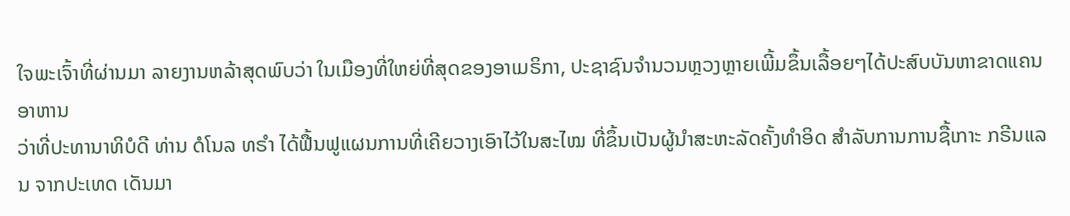ໃຈພະເຈົ້າທີ່ຜ່ານມາ ລາຍງານຫລ້າສຸດພົບວ່າ ໃນເມືອງທີ່ໃຫຍ່ທີ່ສຸດຂອງອາເມຣິກາ, ປະຊາຊົນຈຳນວນຫຼວງຫຼາຍເພີ້ມຂຶ້ນເລື້ອຍໆໄດ້ປະສົບບັນຫາຂາດແຄນອາຫານ
ວ່າທີ່ປະທານາທິບໍດີ ທ່ານ ດໍໂນລ ທຣໍາ ໄດ້ຟື້ນຟູແຜນການທີ່ເຄີຍວາງເອົາໄວ້ໃນສະໄໝ ທີ່ຂຶ້ນເປັນຜູ້ນໍາສະຫະລັດຄັ້ງທຳອິດ ສຳລັບການການຊື້ເກາະ ກຣີນແລນ ຈາກປະເທດ ເດັນມາ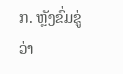ກ. ຫຼັງຂົ່ມຂູ່ວ່າ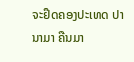ຈະຢຶດຄອງປະເທດ ປານາມາ ຄືນມາ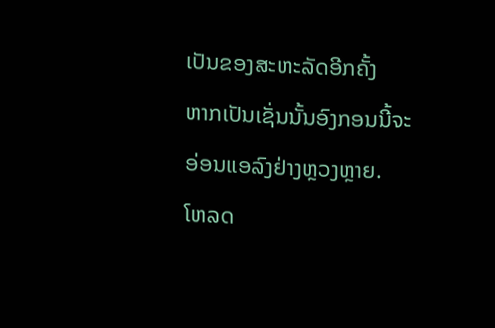ເປັນຂອງສະຫະລັດອີກຄັ້ງ
ຫາກເປັນເຊັ່ນນັ້ນອົງກອນນີ້ຈະອ່ອນແອລົງຢ່າງຫຼວງຫຼາຍ.
ໂຫລດ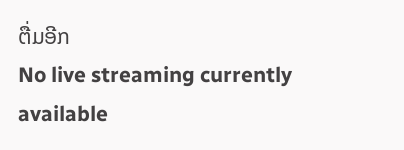ຕື່ມອີກ
No live streaming currently available